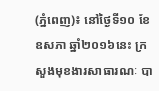(ភ្នំពេញ)៖ នៅថ្ងៃទី១០ ខែឧសភា ឆ្នាំ២០១៦នេះ ក្រសួងមុខងារសាធារណៈ បា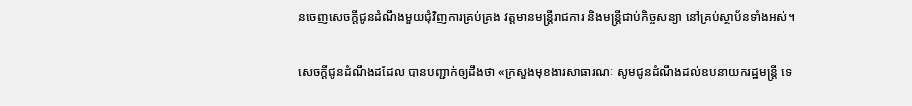នចេញសេចក្តីជូនដំណឹងមួយជុំវិញការគ្រប់គ្រង វត្តមានមន្រ្តីរាជការ និងមន្រ្តីជាប់កិច្ចសន្យា នៅគ្រប់ស្ថាប័នទាំងអស់។

សេចក្តីជូនដំណឹងដដែល បានបញ្ជាក់ឲ្យដឹងថា «ក្រសួងមុខងារសាធារណៈ សូមជូនដំណឹងដល់ឧបនាយករដ្ឋមន្រ្តី ទេ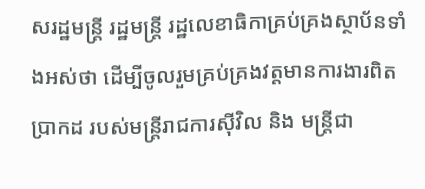សរដ្ឋមន្រ្តី រដ្ឋមន្រ្តី រដ្ឋលេខាធិកាគ្រប់គ្រងស្ថាប័នទាំងអស់ថា ដើម្បីចូលរួមគ្រប់គ្រងវត្តមានការងារពិតប្រាកដ របស់មន្រ្តីរាជការស៊ីវិល និង មន្រ្តីជា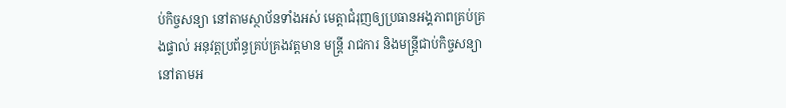ប់កិច្ចសន្យា នៅតាមស្ថាប័នទាំងអស់ មេត្តាជំរុញឲ្យប្រធានអង្គភាពគ្រប់គ្រងផ្ទាល់ អនុវត្តប្រព័ន្ធគ្រប់គ្រងវត្តមាន មន្រ្តី រាជការ និងមន្រ្តីជាប់កិច្ចសន្យា នៅតាមអ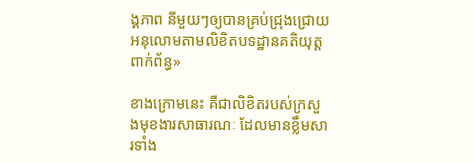ង្គភាព នីមួយៗឲ្យបានគ្រប់ជ្រុងជ្រោយអនុលោមតាមលិខិតបទដ្ឋានគតិយុត្តពាក់ព័ន្ធ»

ខាងក្រោមនេះ គឺជាលិខិតរបស់ក្រសួងមុខងារសាធារណៈ ដែលមានខ្លឹមសារទាំង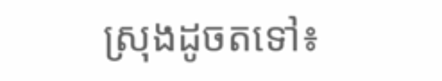ស្រុងដូចតទៅ៖